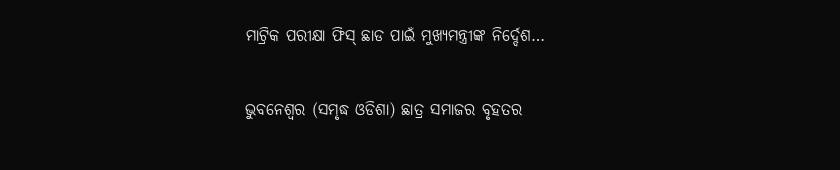ମାଟ୍ରିକ ପରୀକ୍ଷା ଫିସ୍ ଛାଡ ପାଇଁ ମୁଖ୍ୟମନ୍ତ୍ରୀଙ୍କ ନିର୍ଦ୍ଦେଶ…

ଭୁବନେଶ୍ୱର (ସମୃଦ୍ଧ ଓଡିଶା) ଛାତ୍ର ସମାଜର ବୃହତର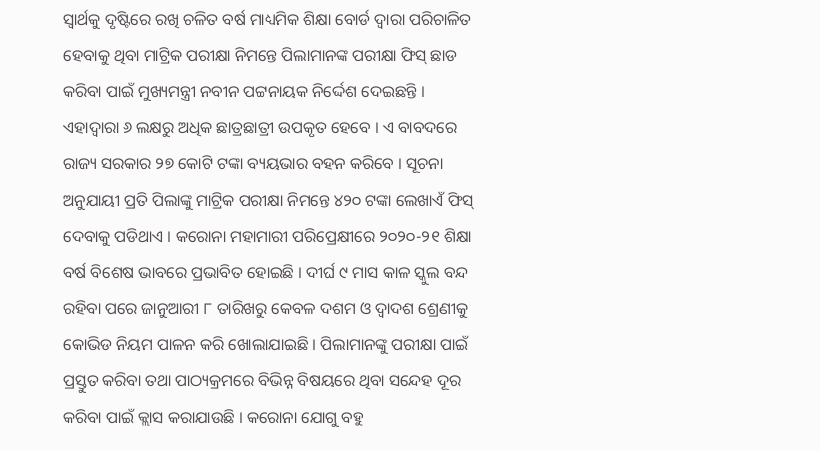ସ୍ୱାର୍ଥକୁ ଦୃଷ୍ଟିରେ ରଖି ଚଳିତ ବର୍ଷ ମାଧ୍ୟମିକ ଶିକ୍ଷା ବୋର୍ଡ ଦ୍ୱାରା ପରିଚାଳିତ ହେବାକୁ ଥିବା ମାଟ୍ରିକ ପରୀକ୍ଷା ନିମନ୍ତେ ପିଲାମାନଙ୍କ ପରୀକ୍ଷା ଫିସ୍‌ ଛାଡ କରିବା ପାଇଁ ମୁଖ୍ୟମନ୍ତ୍ରୀ ନବୀନ ପଟ୍ଟନାୟକ ନିର୍ଦ୍ଦେଶ ଦେଇଛନ୍ତି । ଏହାଦ୍ୱାରା ୬ ଲକ୍ଷରୁ ଅଧିକ ଛାତ୍ରଛାତ୍ରୀ ଉପକୃତ ହେବେ । ଏ ବାବଦରେ ରାଜ୍ୟ ସରକାର ୨୭ କୋଟି ଟଙ୍କା ବ୍ୟୟଭାର ବହନ କରିବେ । ସୂଚନା ଅନୁଯାୟୀ ପ୍ରତି ପିଲାଙ୍କୁ ମାଟ୍ରିକ ପରୀକ୍ଷା ନିମନ୍ତେ ୪୨୦ ଟଙ୍କା ଲେଖାଏଁ ଫିସ୍‌ ଦେବାକୁ ପଡିଥାଏ । କରୋନା ମହାମାରୀ ପରିପ୍ରେକ୍ଷୀରେ ୨୦୨୦-୨୧ ଶିକ୍ଷା ବର୍ଷ ବିଶେଷ ଭାବରେ ପ୍ରଭାବିତ ହୋଇଛି । ଦୀର୍ଘ ୯ ମାସ କାଳ ସ୍କୁଲ ବନ୍ଦ ରହିବା ପରେ ଜାନୁଆରୀ ୮ ତାରିଖରୁ କେବଳ ଦଶମ ଓ ଦ୍ବାଦଶ ଶ୍ରେଣୀକୁ କୋଭିଡ ନିୟମ ପାଳନ କରି ଖୋଲାଯାଇଛି । ପିଲାମାନଙ୍କୁ ପରୀକ୍ଷା ପାଇଁ ପ୍ରସ୍ତୁତ କରିବା ତଥା ପାଠ୍ୟକ୍ରମରେ ବିଭିନ୍ନ ବିଷୟରେ ଥିବା ସନ୍ଦେହ ଦୂର କରିବା ପାଇଁ କ୍ଲାସ କରାଯାଉଛି । କରୋନା ଯୋଗୁ ବହୁ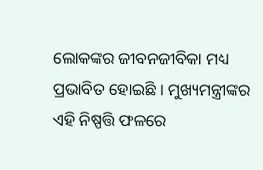ଲୋକଙ୍କର ଜୀବନଜୀବିକା ମଧ୍ୟ ପ୍ରଭାବିତ ହୋଇଛି । ମୁଖ୍ୟମନ୍ତ୍ରୀଙ୍କର ଏହି ନିଷ୍ପତ୍ତି ଫଳରେ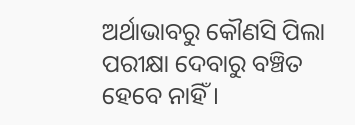ଅର୍ଥାଭାବରୁ କୌଣସି ପିଲା ପରୀକ୍ଷା ଦେବାରୁ ବଞ୍ଚିତ ହେବେ ନାହିଁ ।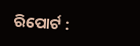ରିପୋର୍ଟ :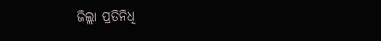ଜିଲ୍ଲା ପ୍ରତିନିଧି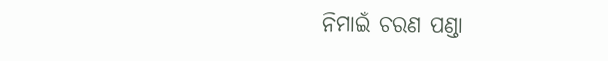ନିମାଇଁ ଚରଣ ପଣ୍ଡା